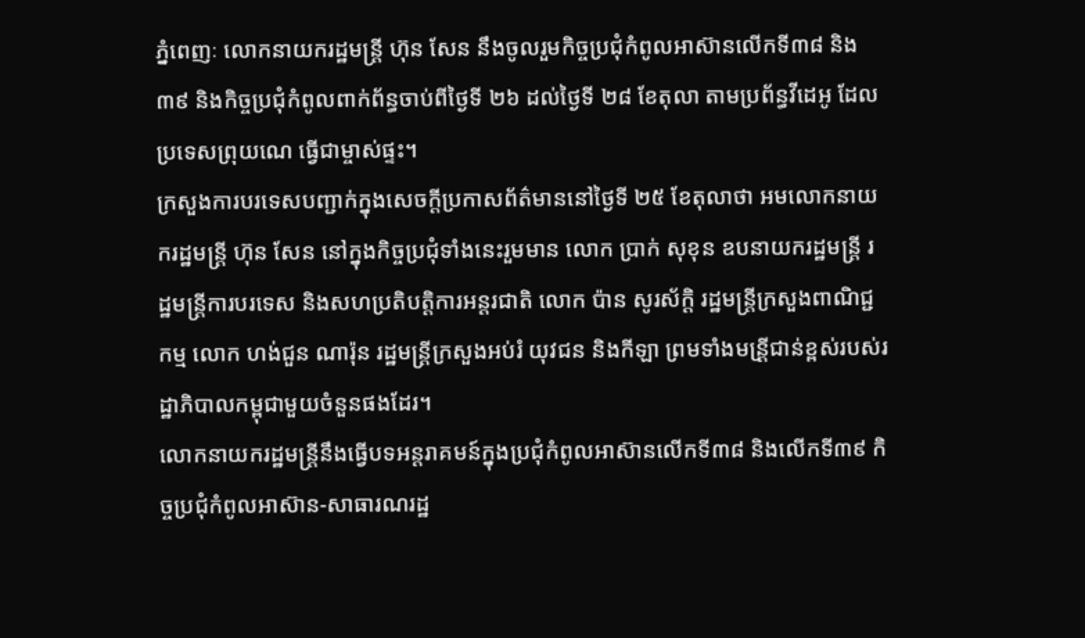ភ្នំពេញៈ លោកនាយករដ្ឋមន្ត្រី ហ៊ុន សែន នឹងចូលរួមកិច្ចប្រជុំកំពូលអាស៊ានលើកទី៣៨ និង ៣៩ និងកិច្ចប្រជុំកំពូលពាក់ព័ន្ធចាប់ពីថ្ងៃទី ២៦ ដល់ថ្ងៃទី ២៨ ខែតុលា តាមប្រព័ន្ធវីដេអូ ដែលប្រទេសព្រុយណេ ធ្វើជាម្ចាស់ផ្ទះ។
ក្រសួងការបរទេសបញ្ជាក់ក្នុងសេចក្តីប្រកាសព័ត៌មាននៅថ្ងៃទី ២៥ ខែតុលាថា អមលោកនាយករដ្ឋមន្ត្រី ហ៊ុន សែន នៅក្នុងកិច្ចប្រជុំទាំងនេះរួមមាន លោក ប្រាក់ សុខុន ឧបនាយករដ្ឋមន្រ្តី រដ្ឋមន្ត្រីការបរទេស និងសហប្រតិបត្តិការអន្តរជាតិ លោក ប៉ាន សូរស័ក្តិ រដ្ឋមន្ត្រីក្រសួងពាណិជ្ជកម្ម លោក ហង់ជួន ណារ៉ុន រដ្ឋមន្រ្តីក្រសួងអប់រំ យុវជន និងកីឡា ព្រមទាំងមន្រី្តជាន់ខ្ពស់របស់រដ្ឋាភិបាលកម្ពុជាមួយចំនួនផងដែរ។
លោកនាយករដ្ឋមន្ត្រីនឹងធ្វើបទអន្តរាគមន៍ក្នុងប្រជុំកំពូលអាស៊ានលើកទី៣៨ និងលើកទី៣៩ កិច្ចប្រជុំកំពូលអាស៊ាន-សាធារណរដ្ឋ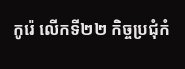កូរ៉េ លើកទី២២ កិច្ចប្រជុំកំ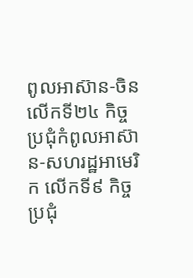ពូលអាស៊ាន-ចិន លើកទី២៤ កិច្ចប្រជុំកំពូលអាស៊ាន-សហរដ្ឋអាមេរិក លើកទី៩ កិច្ចប្រជុំ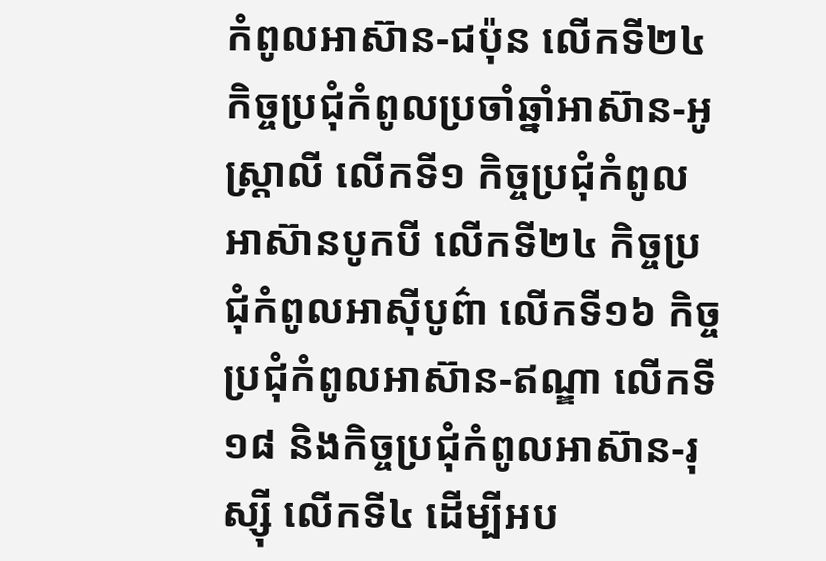កំពូលអាស៊ាន-ជប៉ុន លើកទី២៤ កិច្ចប្រជុំកំពូលប្រចាំឆ្នាំអាស៊ាន-អូស្រ្ដាលី លើកទី១ កិច្ចប្រជុំកំពូលអាស៊ានបូកបី លើកទី២៤ កិច្ចប្រជុំកំពូលអាស៊ីបូព៌ា លើកទី១៦ កិច្ចប្រជុំកំពូលអាស៊ាន-ឥណ្ឌា លើកទី១៨ និងកិច្ចប្រជុំកំពូលអាស៊ាន-រុស្ស៊ី លើកទី៤ ដើម្បីអប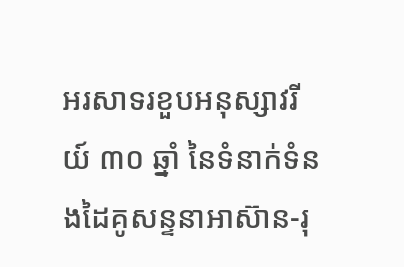អរសាទរខួបអនុស្សាវរីយ៍ ៣០ ឆ្នាំ នៃទំនាក់ទំនងដៃគូសន្ទនាអាស៊ាន-រុ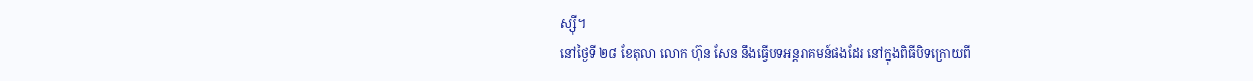ស្ស៊ី។
នៅថ្ងៃទី ២៨ ខែតុលា លោក ហ៊ុន សែន នឹងធ្វើបទអន្តរាគមន៍ផងដែរ នៅក្នុងពិធីបិទក្រោយពី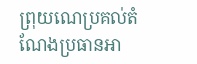ព្រុយណេប្រគល់តំណែងប្រធានអា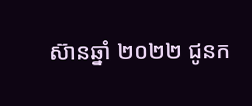ស៊ានឆ្នាំ ២០២២ ជូនក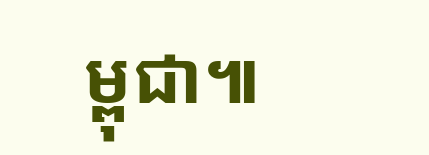ម្ពុជា៕